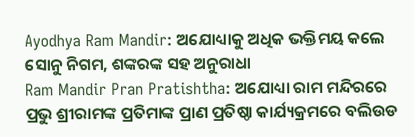Ayodhya Ram Mandir: ଅଯୋଧ୍ୟାକୁ ଅଧିକ ଭକ୍ତିମୟ କଲେ ସୋନୁ ନିଗମ, ଶଙ୍କରଙ୍କ ସହ ଅନୁରାଧା
Ram Mandir Pran Pratishtha: ଅଯୋଧ୍ୟା ରାମ ମନ୍ଦିରରେ ପ୍ରଭୁ ଶ୍ରୀରାମଙ୍କ ପ୍ରତିମାଙ୍କ ପ୍ରାଣ ପ୍ରତିଷ୍ଠା କାର୍ଯ୍ୟକ୍ରମରେ ବଲିଉଡ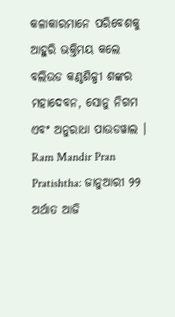କଳାକାରମାନେ ପରିବେଶକୁ ଆହୁରି ଭକ୍ତିମୟ କଲେ ବଲିଉଡ କଣ୍ଠଶିଳ୍ପୀ ଶଙ୍କର ମହାଦେବନ, ସୋନୁ ନିଗମ ଏବଂ ଅନୁରାଧା ପାଉଡୱାଲ ।
Ram Mandir Pran Pratishtha: ଜାନୁଆରୀ ୨୨ ଅର୍ଥାତ ଆଜି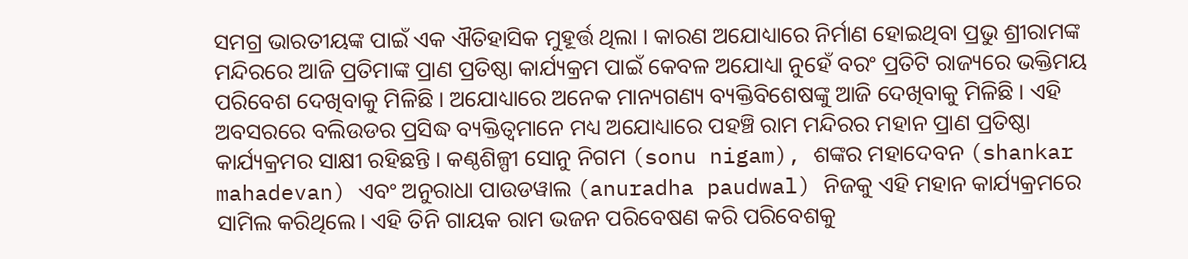ସମଗ୍ର ଭାରତୀୟଙ୍କ ପାଇଁ ଏକ ଐତିହାସିକ ମୁହୂର୍ତ୍ତ ଥିଲା । କାରଣ ଅଯୋଧ୍ୟାରେ ନିର୍ମାଣ ହୋଇଥିବା ପ୍ରଭୁ ଶ୍ରୀରାମଙ୍କ ମନ୍ଦିରରେ ଆଜି ପ୍ରତିମାଙ୍କ ପ୍ରାଣ ପ୍ରତିଷ୍ଠା କାର୍ଯ୍ୟକ୍ରମ ପାଇଁ କେବଳ ଅଯୋଧ୍ୟା ନୁହେଁ ବରଂ ପ୍ରତିଟି ରାଜ୍ୟରେ ଭକ୍ତିମୟ ପରିବେଶ ଦେଖିବାକୁ ମିଳିଛି । ଅଯୋଧ୍ୟାରେ ଅନେକ ମାନ୍ୟଗଣ୍ୟ ବ୍ୟକ୍ତିବିଶେଷଙ୍କୁ ଆଜି ଦେଖିବାକୁ ମିଳିଛି । ଏହି ଅବସରରେ ବଲିଉଡର ପ୍ରସିଦ୍ଧ ବ୍ୟକ୍ତିତ୍ୱମାନେ ମଧ୍ୟ ଅଯୋଧ୍ୟାରେ ପହଞ୍ଚି ରାମ ମନ୍ଦିରର ମହାନ ପ୍ରାଣ ପ୍ରତିଷ୍ଠା କାର୍ଯ୍ୟକ୍ରମର ସାକ୍ଷୀ ରହିଛନ୍ତି । କଣ୍ଠଶିଳ୍ପୀ ସୋନୁ ନିଗମ (sonu nigam), ଶଙ୍କର ମହାଦେବନ (shankar mahadevan) ଏବଂ ଅନୁରାଧା ପାଉଡୱାଲ (anuradha paudwal) ନିଜକୁ ଏହି ମହାନ କାର୍ଯ୍ୟକ୍ରମରେ ସାମିଲ କରିଥିଲେ। ଏହି ତିନି ଗାୟକ ରାମ ଭଜନ ପରିବେଷଣ କରି ପରିବେଶକୁ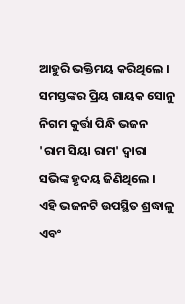ଆହୁରି ଭକ୍ତିମୟ କରିଥିଲେ ।
ସମସ୍ତଙ୍କର ପ୍ରିୟ ଗାୟକ ସୋନୁ ନିଗମ କୁର୍ତ୍ତା ପିନ୍ଧି ଭଜନ 'ରାମ ସିୟା ରାମ' ଦ୍ୱାରା ସଭିଙ୍କ ହୃଦୟ ଜିଣିଥିଲେ । ଏହି ଭଜନଟି ଉପସ୍ଥିତ ଶ୍ରଦ୍ଧାଳୁ ଏବଂ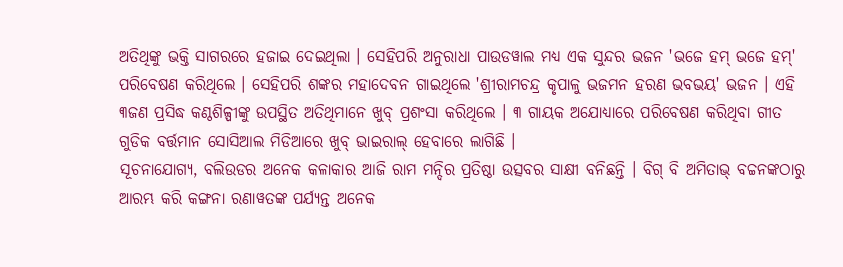ଅତିଥିଙ୍କୁ ଭକ୍ତି ସାଗରରେ ହଜାଇ ଦେଇଥିଲା । ସେହିପରି ଅନୁରାଧା ପାଉଡୱାଲ ମଧ୍ୟ ଏକ ସୁନ୍ଦର ଭଜନ 'ଭଜେ ହମ୍ ଭଜେ ହମ୍' ପରିବେଷଣ କରିଥିଲେ । ସେହିପରି ଶଙ୍କର ମହାଦେବନ ଗାଇଥିଲେ 'ଶ୍ରୀରାମଚନ୍ଦ୍ର କୃପାଳୁ ଭଜମନ ହରଣ ଭବଭୟ' ଭଜନ । ଏହି ୩ଜଣ ପ୍ରସିଦ୍ଧ କଣ୍ଠଶିଳ୍ପୀଙ୍କୁ ଉପସ୍ଥିତ ଅତିଥିମାନେ ଖୁବ୍ ପ୍ରଶଂସା କରିଥିଲେ । ୩ ଗାୟକ ଅଯୋଧ୍ୟାରେ ପରିବେଷଣ କରିଥିବା ଗୀତ ଗୁଡିକ ବର୍ତ୍ତମାନ ସୋସିଆଲ ମିଡିଆରେ ଖୁବ୍ ଭାଇରାଲ୍ ହେବାରେ ଲାଗିଛି ।
ସୂଚନାଯୋଗ୍ୟ, ବଲିଉଡର ଅନେକ କଳାକାର ଆଜି ରାମ ମନ୍ଦିର ପ୍ରତିଷ୍ଠା ଉତ୍ସବର ସାକ୍ଷୀ ବନିଛନ୍ତି । ବିଗ୍ ବି ଅମିତାଭ୍ ବଚ୍ଚନଙ୍କଠାରୁ ଆରମ୍ଭ କରି କଙ୍ଗନା ରଣାୱତଙ୍କ ପର୍ଯ୍ୟନ୍ତ ଅନେକ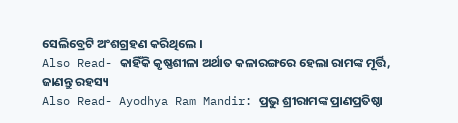ସେଲିବ୍ରେଟି ଅଂଶଗ୍ରହଣ କରିଥିଲେ ।
Also Read- କାହିଁକି କୃଷ୍ଣଶୀଳା ଅର୍ଥାତ କଳାରଙ୍ଗରେ ହେଲା ରାମଙ୍କ ମୂର୍ତ୍ତି, ଜାଣନ୍ତୁ ରହସ୍ୟ
Also Read- Ayodhya Ram Mandir: ପ୍ରଭୁ ଶ୍ରୀରାମଙ୍କ ପ୍ରାଣପ୍ରତିଷ୍ଠା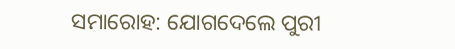ସମାରୋହ: ଯୋଗଦେଲେ ପୁରୀ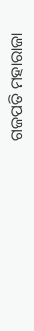ଗଜପତି ମହାରାଜା